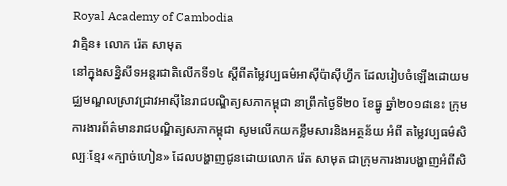Royal Academy of Cambodia
វាគ្មិន៖ លោក រ៉េត សាមុត
នៅក្នុងសន្និសីទអន្តរជាតិលើកទី១៤ ស្តីពីតម្លៃវប្បធម៌អាស៊ីប៉ាស៊ីហ្វីក ដែលរៀបចំឡើងដោយមជ្ឈមណ្ឌលស្រាវជ្រាវអាស៊ីនៃរាជបណ្ឌិត្យសភាកម្ពុជា នាព្រឹកថ្ងៃទី២០ ខែធ្នូ ឆ្នាំ២០១៨នេះ ក្រុមការងារព័ត៌មានរាជបណ្ឌិត្យសភាកម្ពុជា សូមលើកយកខ្លឹមសារនិងអត្ថន័យ អំពី តម្លៃវប្បធម៌សិល្បៈខ្មែរ «ក្បាច់ហៀន» ដែលបង្ហាញជូនដោយលោក រ៉េត សាមុត ជាក្រុមការងារបង្ហាញអំពីសិ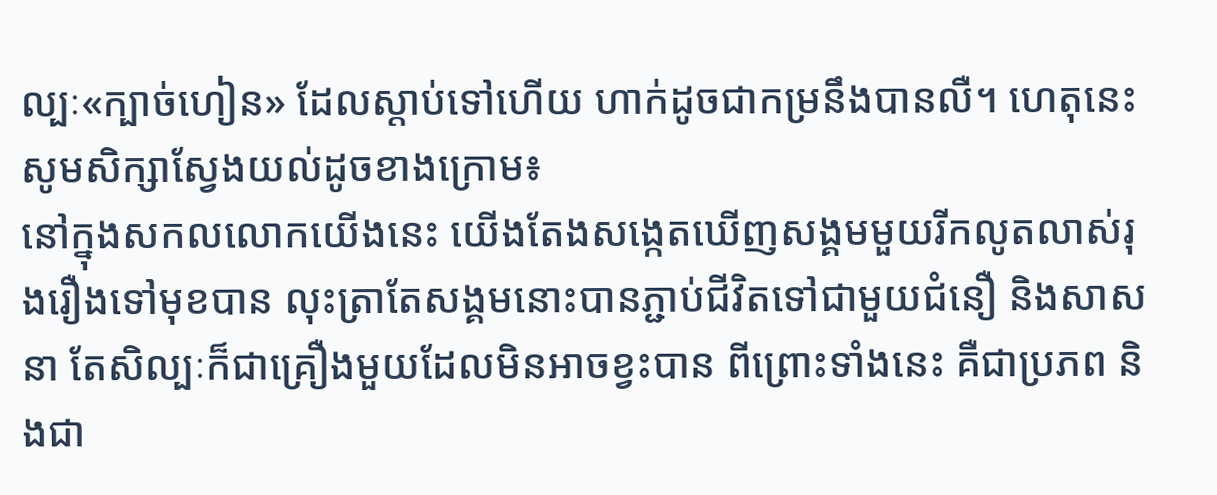ល្បៈ«ក្បាច់ហៀន» ដែលស្តាប់ទៅហើយ ហាក់ដូចជាកម្រនឹងបានលឺ។ ហេតុនេះ សូមសិក្សាស្វែងយល់ដូចខាងក្រោម៖
នៅក្នុងសកលលោកយើងនេះ យើងតែងសង្កេតឃើញសង្គមមួយរីកលូតលាស់រុងរឿងទៅមុខបាន លុះត្រាតែសង្គមនោះបានភ្ជាប់ជីវិតទៅជាមួយជំនឿ និងសាសនា តែសិល្បៈក៏ជាគ្រឿងមួយដែលមិនអាចខ្វះបាន ពីព្រោះទាំងនេះ គឺជាប្រភព និងជា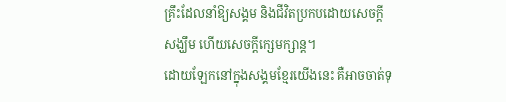គ្រឹះដែលនាំឱ្យសង្គម និងជីវិតប្រកបដោយសេចក្តីសង្ឃឹម ហើយសេចក្តីក្សេមក្សាន្ត។
ដោយឡែកនៅក្នុងសង្គមខ្មែរយើងនេះ គឺអាចចាត់ទុ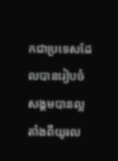កជាប្រទេសដែលបានរៀបចំសង្គមបានល្អតាំងពីយូរល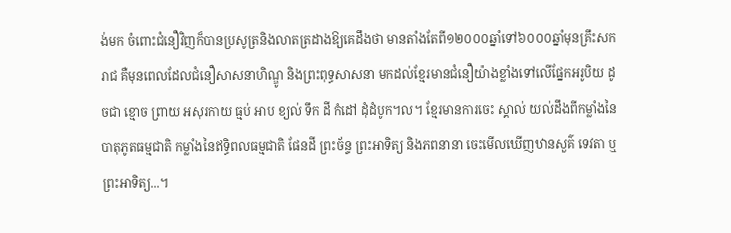ង់មក ចំពោះជំនឿវិញក៏បានប្រសូត្រនិងលាតត្រដាងឱ្យគេដឹងថា មានតាំងតែពី១២០០០ឆ្នាំទៅ៦០០០ឆ្នាំមុនគ្រឹះសករាជ គឺមុនពេលដែលជំនឿសាសនាហិណ្ឌូ និងព្រះពុទ្ធសាសនា មកដល់ខ្មែរមានជំនឿយ៉ាងខ្លាំងទៅលើផ្នែកអរូបិយ ដូចជា ខ្មោច ព្រាយ អសុរកាយ ធ្មប់ អាប ខ្យល់ ទឹក ដី កំដៅ ដុំដំបូក។ល។ ខ្មែរមានការចេះ ស្គាល់ យល់ដឹងពីកម្លាំងនៃបាតុភូតធម្មជាតិ កម្លាំងនៃឥទ្ធិពលធម្មជាតិ ផែនដី ព្រះច័ន្ទ ព្រះអាទិត្យ និងភពនានា ចេះមើលឃើញឋានសួគ៌ ទេវតា ឬ ព្រះអាទិត្យ...។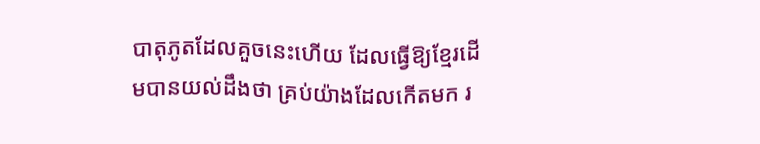បាតុភូតដែលគួចនេះហើយ ដែលធ្វើឱ្យខ្មែរដើមបានយល់ដឹងថា គ្រប់យ៉ាងដែលកើតមក រ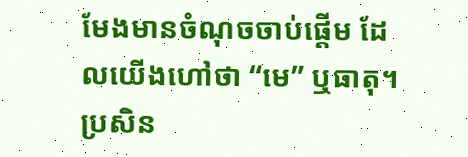មែងមានចំណុចចាប់ផ្តើម ដែលយើងហៅថា “មេ” ឬធាតុ។ ប្រសិន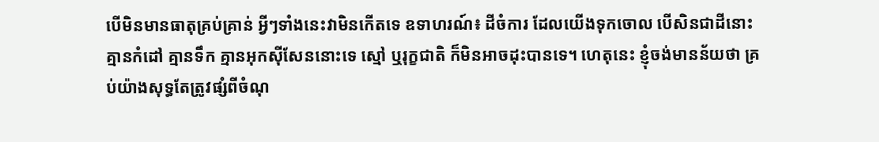បើមិនមានធាតុគ្រប់គ្រាន់ អ្វីៗទាំងនេះវាមិនកើតទេ ឧទាហរណ៍៖ ដីចំការ ដែលយើងទុកចោល បើសិនជាដីនោះគ្មានកំដៅ គ្មានទឹក គ្មានអុកស៊ីសែននោះទេ ស្មៅ ឬរុក្ខជាតិ ក៏មិនអាចដុះបានទេ។ ហេតុនេះ ខ្ញុំចង់មានន័យថា គ្រប់យ៉ាងសុទ្ធតែត្រូវផ្សំពីចំណុ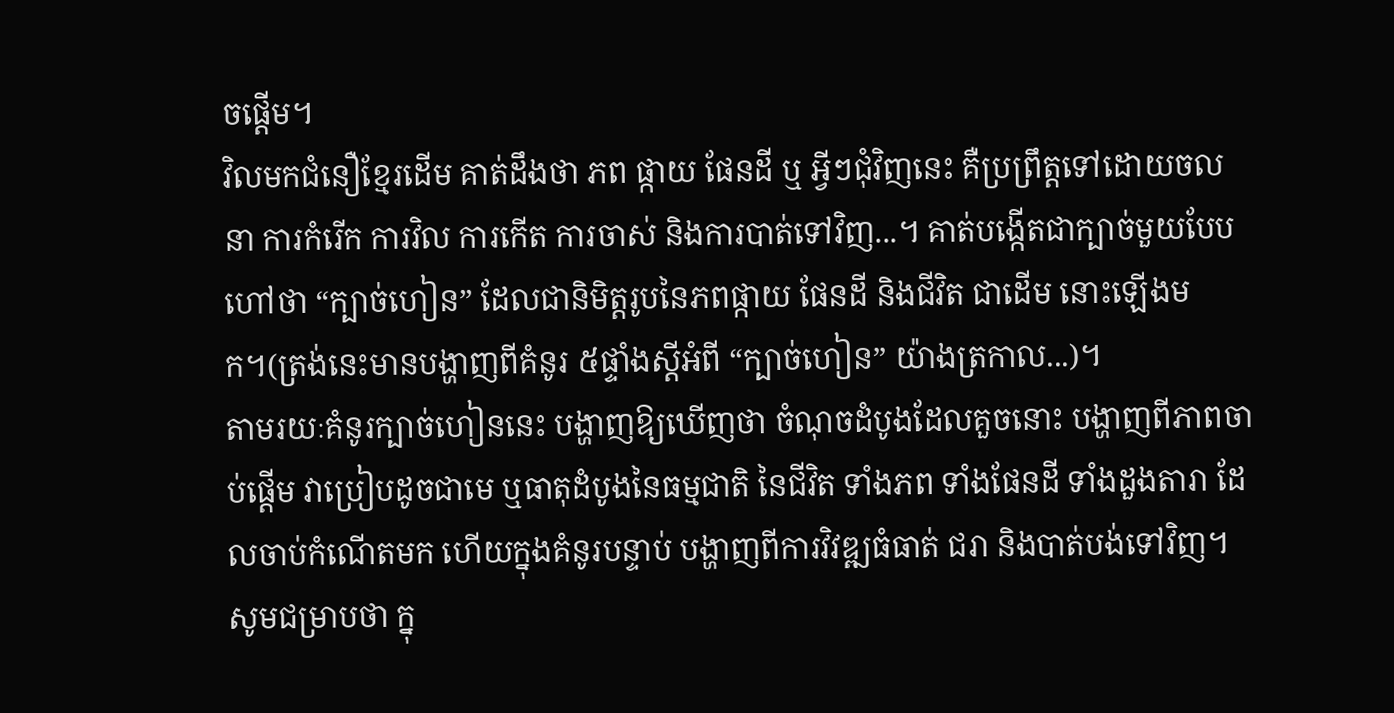ចផ្តើម។
វិលមកជំនឿខ្មែរដើម គាត់ដឹងថា ភព ផ្កាយ ផែនដី ឬ អ្វីៗជុំវិញនេះ គឺប្រព្រឹត្តទៅដោយចលនា ការកំរើក ការវិល ការកើត ការចាស់ និងការបាត់ទៅវិញ...។ គាត់បង្កើតជាក្បាច់មួយបែបហៅថា “ក្បាច់ហៀន” ដែលជានិមិត្តរូបនៃភពផ្កាយ ផែនដី និងជីវិត ជាដើម នោះឡើងមក។(ត្រង់នេះមានបង្ហាញពីគំនូរ ៥ផ្ទាំងស្តីអំពី “ក្បាច់ហៀន” យ៉ាងត្រកាល...)។
តាមរយៈគំនូរក្បាច់ហៀននេះ បង្ហាញឱ្យឃើញថា ចំណុចដំបូងដែលគួចនោះ បង្ហាញពីភាពចាប់ផ្តើម វាប្រៀបដូចជាមេ ឬធាតុដំបូងនៃធម្មជាតិ នៃជីវិត ទាំងភព ទាំងផែនដី ទាំងដួងតារា ដែលចាប់កំណើតមក ហើយក្នុងគំនូរបន្ទាប់ បង្ហាញពីការវិវឌ្ឍធំធាត់ ជរា និងបាត់បង់ទៅវិញ។ សូមជម្រាបថា ក្នុ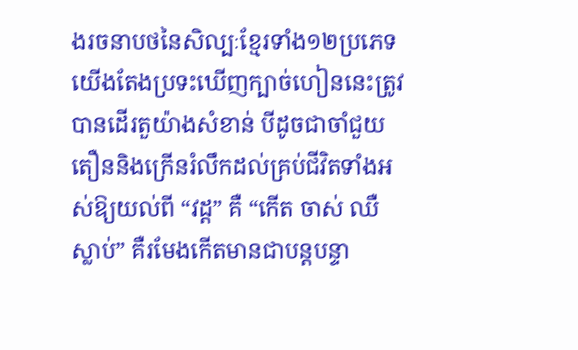ងរចនាបថនៃសិល្បៈខ្មែរទាំង១២ប្រភេទ យើងតែងប្រទះឃើញក្បាច់ហៀននេះត្រូវបានដើរតួយ៉ាងសំខាន់ បីដូចជាចាំជួយតឿននិងក្រើនរំលឹកដល់គ្រប់ជីវិតទាំងអស់ឱ្យយល់ពី “វដ្ត” គឺ “កើត ចាស់ ឈឺ ស្លាប់” គឺរមែងកើតមានជាបន្តបន្ទា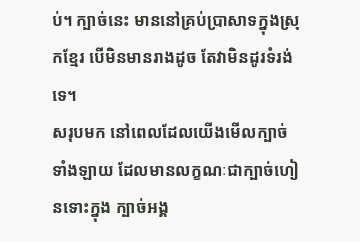ប់។ ក្បាច់នេះ មាននៅគ្រប់ប្រាសាទក្នុងស្រុកខ្មែរ បើមិនមានរាងដូច តែវាមិនដូរទំរង់ទេ។
សរុបមក នៅពេលដែលយើងមើលក្បាច់ទាំងឡាយ ដែលមានលក្ខណៈជាក្បាច់ហៀនទោះក្នុង ក្បាច់អង្គ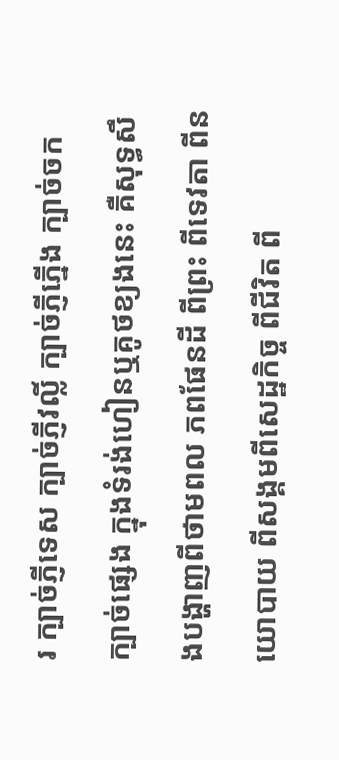រ ក្បាច់ភ្ញីទេស ក្បាច់ភ្ញីវល្លិ៍ ក្បាច់ភ្ញីភ្នើង ក្បាច់ចក ក្បាច់ផ្សេង ក្នុងទំរង់ហៀនឬគូថខ្យងនេះ គឺសុទ្ធសឹងបង្ហាញពីថាមពល ភពផែនដី ពីព្រះ ពីទេវតា ពីនយោបាយ ពីសង្គមពីសេដ្ឋកិច្ច ពីជីវិត ពី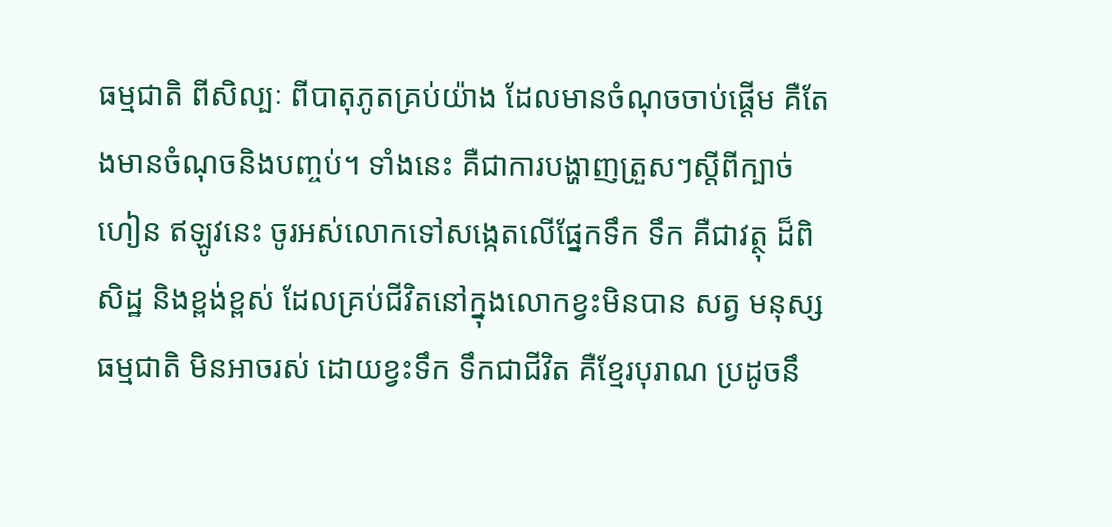ធម្មជាតិ ពីសិល្បៈ ពីបាតុភូតគ្រប់យ៉ាង ដែលមានចំណុចចាប់ផ្តើម គឺតែងមានចំណុចនិងបញ្ចប់។ ទាំងនេះ គឺជាការបង្ហាញត្រួសៗស្តីពីក្បាច់ហៀន ឥឡូវនេះ ចូរអស់លោកទៅសង្កេតលើផ្នែកទឹក ទឹក គឺជាវត្ថុ ដ៏ពិសិដ្ឋ និងខ្ពង់ខ្ពស់ ដែលគ្រប់ជីវិតនៅក្នុងលោកខ្វះមិនបាន សត្វ មនុស្ស ធម្មជាតិ មិនអាចរស់ ដោយខ្វះទឹក ទឹកជាជីវិត គឺខ្មែរបុរាណ ប្រដូចនឹ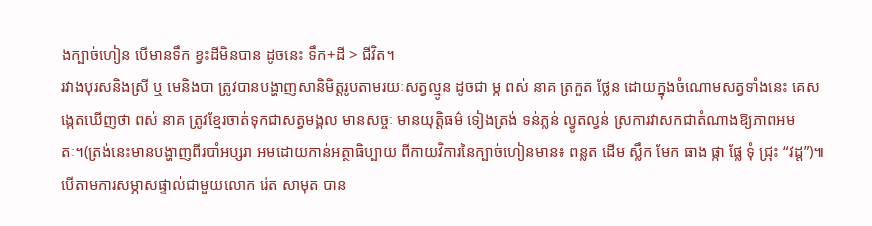ងក្បាច់ហៀន បើមានទឹក ខ្វះដីមិនបាន ដូចនេះ ទឹក+ដី > ជីវិត។
រវាងបុរសនិងស្រី ឬ មេនិងបា ត្រូវបានបង្ហាញសានិមិត្តរូបតាមរយៈសត្វល្មូន ដូចជា ម្ក ពស់ នាគ ត្រកួត ថ្លែន ដោយក្នុងចំណោមសត្វទាំងនេះ គេសង្កេតឃើញថា ពស់ នាគ ត្រូវខ្មែរចាត់ទុកជាសត្វមង្គល មានសច្ចៈ មានយុត្តិធម៌ ទៀងត្រង់ ទន់ភ្លន់ ល្វូតល្វន់ ស្រការវាសកជាតំណាងឱ្យភាពអមតៈ។(ត្រង់នេះមានបង្ហាញពីរបាំអប្សរា អមដោយកាន់អត្ថាធិប្បាយ ពីកាយវិការនៃក្បាច់ហៀនមាន៖ ពន្លត ដើម ស្លឹក មែក ធាង ផ្កា ផ្លែ ទុំ ជ្រុះ “វដ្ត”)៕
បើតាមការសម្ភាសផ្ទាល់ជាមួយលោក រ់េត សាមុត បាន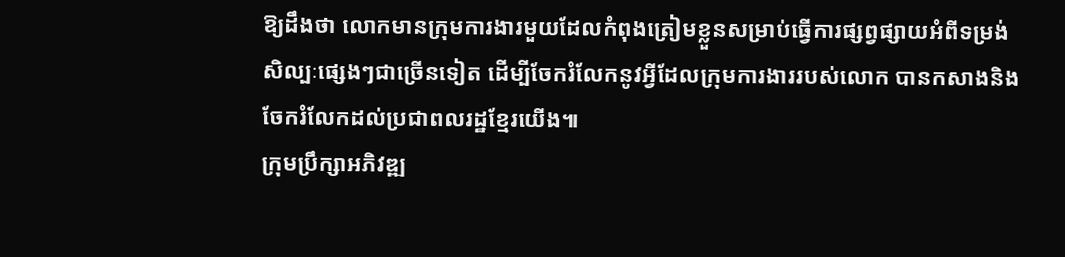ឱ្យដឹងថា លោកមានក្រុមការងារមួយដែលកំពុងត្រៀមខ្លួនសម្រាប់ធ្វើការផ្សព្វផ្សាយអំពីទម្រង់សិល្បៈផ្សេងៗជាច្រើនទៀត ដើម្បីចែករំលែកនូវអ្វីដែលក្រុមការងាររបស់លោក បានកសាងនិងចែករំលែកដល់ប្រជាពលរដ្ឋខ្មែរយើង៕
ក្រុមប្រឹក្សាអភិវឌ្ឍ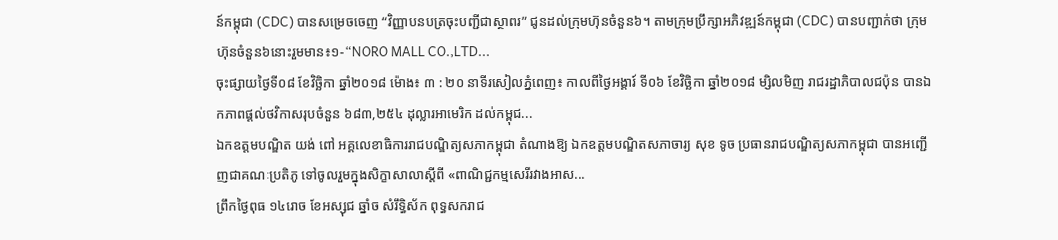ន៍កម្ពុជា (CDC) បានសម្រេចចេញ “វិញ្ញាបនបត្រចុះបញ្ជីជាស្ថាពរ” ជូនដល់ក្រុមហ៊ុនចំនួន៦។ តាមក្រុមប្រឹក្សាអភិវឌ្ឍន៍កម្ពុជា (CDC) បានបញ្ជាក់ថា ក្រុមហ៊ុនចំនួន៦នោះរួមមាន៖១-“NORO MALL CO.,LTD...
ចុះផ្សាយថ្ងៃទី០៨ ខែវិច្ឆិកា ឆ្នាំ២០១៨ ម៉ោង៖ ៣ : ២០ នាទីរសៀលភ្នំពេញ៖ កាលពីថ្ងៃអង្គារ៍ ទី០៦ ខែវិច្ឆិកា ឆ្នាំ២០១៨ ម្សិលមិញ រាជរដ្ឋាភិបាលជប៉ុន បានឯកភាពផ្តល់ថវិកាសរុបចំនួន ៦៨៣,២៥៤ ដុល្លារអាមេរិក ដល់កម្ពុជ...
ឯកឧត្តមបណ្ឌិត យង់ ពៅ អគ្គលេខាធិការរាជបណ្ឌិត្យសភាកម្ពុជា តំណាងឱ្យ ឯកឧត្តមបណ្ឌិតសភាចារ្យ សុខ ទូច ប្រធានរាជបណ្ឌិត្យសភាកម្ពុជា បានអញ្ជើញជាគណៈប្រតិភូ ទៅចូលរួមក្នុងសិក្ខាសាលាស្តីពី «ពាណិជ្ជកម្មសេរីរវាងអាស...
ព្រឹកថ្ងៃពុធ ១៤រោច ខែអស្សុជ ឆ្នាំច សំរឹទ្ធិស័ក ពុទ្ធសករាជ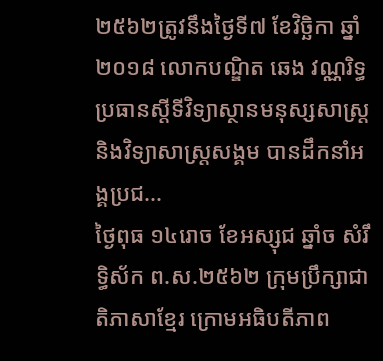២៥៦២ត្រូវនឹងថ្ងៃទី៧ ខែវិច្ឆិកា ឆ្នាំ២០១៨ លោកបណ្ឌិត ឆេង វណ្ណរិទ្ធប្រធានស្តីទីវិទ្យាស្ថានមនុស្សសាស្រ្តនិងវិទ្យាសាស្រ្តសង្គម បានដឹកនាំអង្គប្រជ...
ថ្ងៃពុធ ១៤រោច ខែអស្សុជ ឆ្នាំច សំរឹទ្ធិស័ក ព.ស.២៥៦២ ក្រុមប្រឹក្សាជាតិភាសាខ្មែរ ក្រោមអធិបតីភាព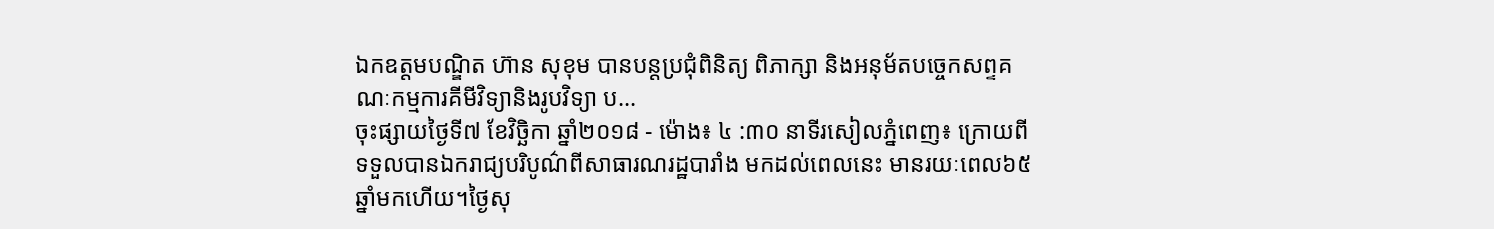ឯកឧត្តមបណ្ឌិត ហ៊ាន សុខុម បានបន្តប្រជុំពិនិត្យ ពិភាក្សា និងអនុម័តបច្ចេកសព្ទគណៈកម្មការគីមីវិទ្យានិងរូបវិទ្យា ប...
ចុះផ្សាយថ្ងៃទី៧ ខែវិច្ឆិកា ឆ្នាំ២០១៨ - ម៉ោង៖ ៤ :៣០ នាទីរសៀលភ្នំពេញ៖ ក្រោយពីទទួលបានឯករាជ្យបរិបូណ៌ពីសាធារណរដ្ឋបារាំង មកដល់ពេលនេះ មានរយៈពេល៦៥ឆ្នាំមកហើយ។ថ្ងៃសុ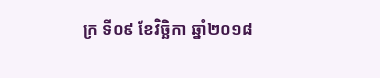ក្រ ទី០៩ ខែវិច្ឆិកា ឆ្នាំ២០១៨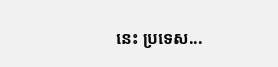នេះ ប្រទេស...